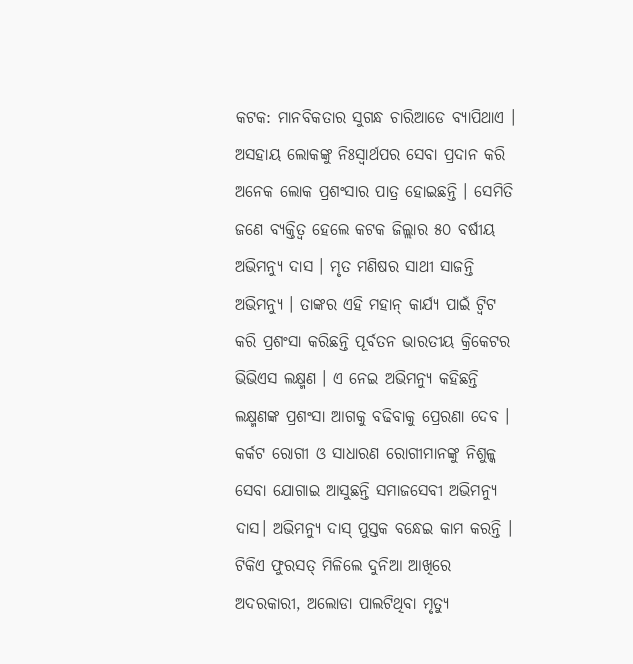କଟକ: ମାନବିକତାର ସୁଗନ୍ଧ ଚାରିଆଡେ ବ୍ୟାପିଥାଏ । ଅସହାୟ ଲୋକଙ୍କୁ ନିଃସ୍ବାର୍ଥପର ସେବା ପ୍ରଦାନ କରି ଅନେକ ଲୋକ ପ୍ରଶଂସାର ପାତ୍ର ହୋଇଛନ୍ତି । ସେମିତି ଜଣେ ବ୍ୟକ୍ତିତ୍ବ ହେଲେ କଟକ ଜିଲ୍ଲାର ୫୦ ବର୍ଷୀୟ ଅଭିମନ୍ୟୁ ଦାସ । ମୃତ ମଣିଷର ସାଥୀ ସାଜନ୍ତି ଅଭିମନ୍ୟୁ । ତାଙ୍କର ଏହି ମହାନ୍ କାର୍ଯ୍ୟ ପାଇଁ ଟ୍ବିଟ କରି ପ୍ରଶଂସା କରିଛନ୍ତି ପୂର୍ବତନ ଭାରତୀୟ କ୍ରିକେଟର ଭିଭିଏସ ଲକ୍ଷ୍ମଣ । ଏ ନେଇ ଅଭିମନ୍ୟୁ କହିଛନ୍ତି ଲକ୍ଷ୍ମଣଙ୍କ ପ୍ରଶଂସା ଆଗକୁ ବଢିବାକୁ ପ୍ରେରଣା ଦେବ ।
କର୍କଟ ରୋଗୀ ଓ ସାଧାରଣ ରୋଗୀମାନଙ୍କୁ ନିଶୁଳ୍କ ସେବା ଯୋଗାଇ ଆସୁଛନ୍ତି ସମାଜସେବୀ ଅଭିମନ୍ୟୁ ଦାସ। ଅଭିମନ୍ୟୁ ଦାସ୍ ପୁସ୍ତକ ବନ୍ଧେଇ କାମ କରନ୍ତି । ଟିକିଏ ଫୁରସତ୍ ମିଳିଲେ ଦୁନିଆ ଆଖିରେ ଅଦରକାରୀ, ଅଲୋଡା ପାଲଟିଥିବା ମୃତ୍ୟୁ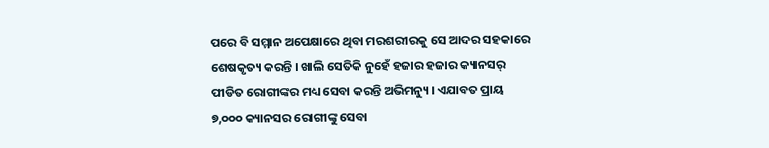ପରେ ବି ସମ୍ମାନ ଅପେକ୍ଷାରେ ଥିବା ମରଶରୀରକୁ ସେ ଆଦର ସହକାରେ ଶେଷକୃତ୍ୟ କରନ୍ତି । ଖାଲି ସେତିକି ନୁହେଁ ହଜାର ହଜାର କ୍ୟାନସର୍ ପୀଡିତ ରୋଗୀଙ୍କର ମଧ୍ୟ ସେବା କରନ୍ତି ଅଭିମନ୍ୟୁ । ଏଯାବତ ପ୍ରାୟ ୭,୦୦୦ କ୍ୟାନସର ରୋଗୀଙ୍କୁ ସେବା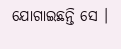ଯୋଗାଇଛନ୍ତି ସେ ।